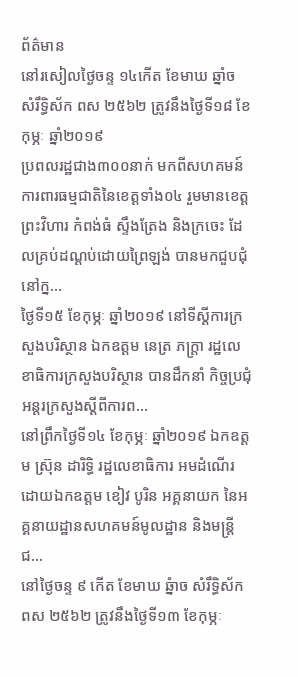ព័ត៌មាន
នៅរសៀលថ្ងៃចន្ទ ១៤កើត ខែមាឃ ឆ្នាំច សំរឹទ្ធិស័ក ពស ២៥៦២ ត្រូវនឹងថ្ងៃទី១៨ ខែកុម្ភៈ ឆ្នាំ២០១៩
ប្រពលរដ្ឋជាង៣០០នាក់ មកពីសហគមន៍ការពារធម្មជាតិនៃខេត្តទាំង០៤ រួមមានខេត្តព្រះវិហារ កំពង់ធំ ស្ទឹងត្រែង និងក្រចេះ ដែលគ្រប់ដណ្តប់ដោយព្រៃឡង់ បានមកជួបជុំ នៅក្ន...
ថ្ងៃទី១៥ ខែកុម្ភៈ ឆ្នាំ២០១៩ នៅទីស្តីការក្រសួងបរិស្ថាន ឯកឧត្តម នេត្រ ភក្ត្រា រដ្ឋលេខាធិការក្រសួងបរិស្ថាន បានដឹកនាំ កិច្ចប្រជុំអន្តរក្រសួងស្តីពីការព...
នៅព្រឹកថ្ងៃទី១៤ ខែកុម្ភៈ ឆ្នាំ២០១៩ ឯកឧត្តម ស្រ៊ុន ដារិទ្ធិ រដ្ឋលេខាធិការ អមដំណើរដោយឯកឧត្តម ខៀវ បូរិន អគ្គនាយក នៃអគ្គនាយដ្ឋានសហគមន៍មូលដ្ឋាន និងមន្រ្តីជ...
នៅថ្ងៃចន្ទ ៩ កើត ខែមាឃ ឆ្នំាច សំរឹទ្ធិស័ក ពស ២៥៦២ ត្រូវនឹងថ្ងៃទី១៣ ខែកុម្ភៈ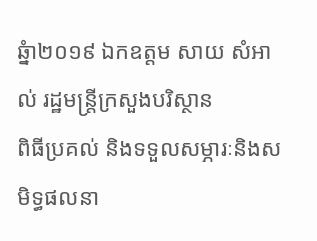ឆ្នំា២០១៩ ឯកឧត្តម សាយ សំអាល់ រដ្ឋមន្ត្រីក្រសួងបរិស្ថាន
ពិធីប្រគល់ និងទទួលសម្ភារៈនិងសមិទ្ធផលនា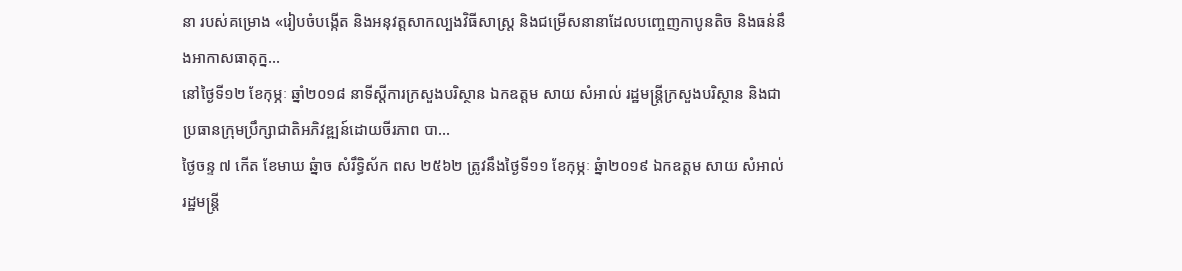នា របស់គម្រោង «រៀបចំបង្កើត និងអនុវត្តសាកល្បងវិធីសាស្រ្ត និងជម្រើសនានាដែលបញ្ចេញកាបូនតិច និងធន់នឹងអាកាសធាតុក្ន...
នៅថ្ងៃទី១២ ខែកុម្ភៈ ឆ្នាំ២០១៨ នាទីស្តីការក្រសួងបរិស្ថាន ឯកឧត្តម សាយ សំអាល់ រដ្ឋមន្រ្តីក្រសួងបរិស្ថាន និងជាប្រធានក្រុមប្រឹក្សាជាតិអភិវឌ្ឍន៍ដោយចីរភាព បា...
ថ្ងៃចន្ទ ៧ កើត ខែមាឃ ឆ្នំាច សំរឹទ្ធិស័ក ពស ២៥៦២ ត្រូវនឹងថ្ងៃទី១១ ខែកុម្ភៈ ឆ្នំា២០១៩ ឯកឧត្តម សាយ សំអាល់ រដ្ឋមន្ត្រី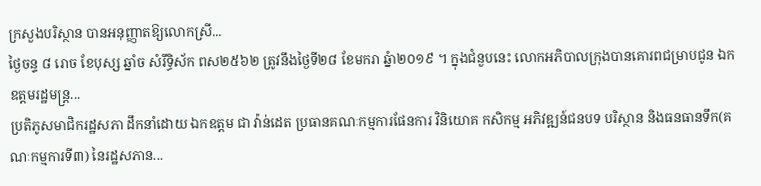ក្រសួងបរិស្ថាន បានអនុញ្ញាតឱ្យលោកស្រី...
ថ្ងៃចន្ទ ៨ រោច ខែបុស្ស ឆ្នាំច សំរឹទ្ធិស័ក ពស២៥៦២ ត្រូវនឹងថ្ងៃទី២៨ ខែមករា ឆ្នំា២០១៩ ។ ក្នុងជំនួបនេះ លោកអភិបាលក្រុងបានគោរពជម្រាបជូន ឯកឧត្តមរដ្ឋមន្ត្រ...
ប្រតិភូសមាជិករដ្ឋសភា ដឹកនាំដោយ ឯកឧត្តម ជា វ៉ាន់ដេត ប្រធានគណៈកម្មការផែនការ វិនិយោគ កសិកម្ម អភិវឌ្ឍន៍ជនបទ បរិស្ថាន និងធនធានទឹក(គណៈកម្មការទី៣) នៃរដ្ឋសភាន...